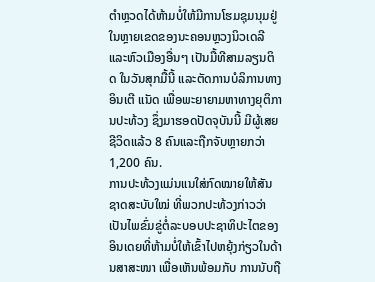ຕຳຫຼວດໄດ້ຫ້າມບໍ່ໃຫ້ມີການໂຮມຊຸມນຸມຢູ່ໃນຫຼາຍເຂດຂອງນະຄອນຫຼວງນິວເດລີ ແລະຫົວເມືອງອື່ນໆ ເປັນມື້ທີສາມລຽນຕິດ ໃນວັນສຸກມື້ນີ້ ແລະຕັດການບໍລິການທາງອິນເຕີ ແນັດ ເພື່ອພະຍາຍາມຫາທາງຍຸຕິການປະທ້ວງ ຊຶ່ງມາຮອດປັດຈຸບັນນີ້ ມີຜູ້ເສຍຊີວິດແລ້ວ 8 ຄົນແລະຖືກຈັບຫຼາຍກວ່າ 1,200 ຄົນ.
ການປະທ້ວງແມ່ນແນໃສ່ກົດໝາຍໃຫ້ສັນຊາດສະບັບໃໝ່ ທີ່ພວກປະທ້ວງກ່າວວ່າເປັນໄພຂົ່ມຂູ່ຕໍ່ລະບອບປະຊາທິປະໄຕຂອງອິນເດຍທີ່ຫ້າມບໍ່ໃຫ້ເຂົ້າໄປຫຍຸ້ງກ່ຽວໃນດ້ານສາສະໜາ ເພື່ອເຫັນພ້ອມກັບ ການນັບຖື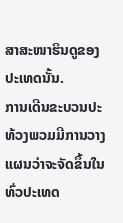ສາສະໜາຮິນດູຂອງປະເທດນັ້ນ.
ການເດີນຂະບວນປະທ້ວງພວມມີການວາງແຜນວ່າຈະຈັດຂຶ້ນໃນທົ່ວປະເທດ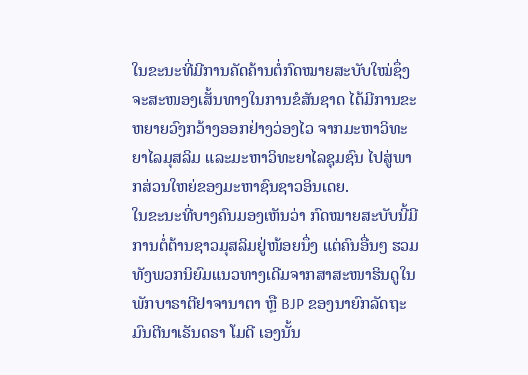ໃນຂະນະທີ່ມີການຄັດຄ້ານຕໍ່ກົດໝາຍສະບັບໃໝ່ຊຶ່ງຈະສະໜອງເສັ້ນທາງໃນການຂໍສັນຊາດ ໄດ້ມີການຂະຫຍາຍວົງກວ້າງອອກຢ່າງວ່ອງໄວ ຈາກມະຫາວິທະຍາໄລມຸສລິມ ແລະມະຫາວິທະຍາໄລຊຸມຊົນ ໄປສູ່ພາກສ່ວນໃຫຍ່ຂອງມະຫາຊົນຊາວອິນເດຍ.
ໃນຂະນະທີ່ບາງຄົນມອງເຫັນວ່າ ກົດໝາຍສະບັບນີ້ມີການຕໍ່ຕ້ານຊາວມຸສລິມຢູ່ໜ້ອຍນຶ່ງ ແຕ່ຄົນອື່ນໆ ຮວມທັງພວກນິຍົມແນວທາງເດີມຈາກສາສະໜາຮິນດູໃນພັກບາຣາຕີຢາຈານາຕາ ຫຼື BJP ຂອງນາຍົກລັດຖະມົນຕີນາເຣັນດຣາ ໂມດີ ເອງນັ້ນ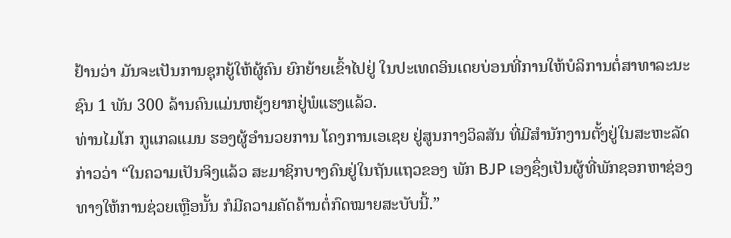ຢ້ານວ່າ ມັນຈະເປັນການຊຸກຍູ້ໃຫ້ຜູ້ຄົນ ຍົກຍ້າຍເຂົ້າໄປຢູ່ ໃນປະເທດອິນເດຍບ່ອນທີ່ການໃຫ້ບໍລິການຕໍ່ສາທາລະນະຊົນ 1 ພັນ 300 ລ້ານຄົນແມ່ນຫຍຸ້ງຍາກຢູ່ພໍແຮງແລ້ວ.
ທ່ານໄມໂກ ກູແກລແມນ ຮອງຜູ້ອຳນວຍການ ໂຄງການເອເຊຍ ຢູ່ສູນກາງວິລສັນ ທີ່ມີສຳນັກງານຕັ້ງຢູ່ໃນສະຫະລັດກ່າວວ່າ “ໃນຄວາມເປັນຈິງແລ້ວ ສະມາຊິກບາງຄົນຢູ່ໃນຖັນແຖວຂອງ ພັກ BJP ເອງຊຶ່ງເປັນຜູ້ທີ່ພັກຊອກຫາຊ່ອງທາງໃຫ້ການຊ່ວຍເຫຼືອນັ້ນ ກໍມີຄວາມຄັດຄ້ານຕໍ່ກົດໝາຍສະບັບນີ້.”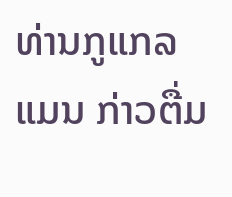ທ່ານກູແກລແມນ ກ່າວຕື່ມ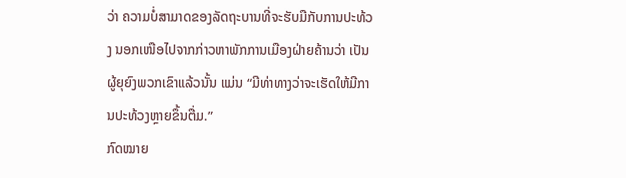ວ່າ ຄວາມບໍ່ສາມາດຂອງລັດຖະບານທີ່ຈະຮັບມືກັບການປະທ້ວງ ນອກເໜືອໄປຈາກກ່າວຫາພັກການເມືອງຝ່າຍຄ້ານວ່າ ເປັນຜູ້ຍຸຍົງພວກເຂົາແລ້ວນັ້ນ ແມ່ນ “ມີທ່າທາງວ່າຈະເຮັດໃຫ້ມີການປະທ້ວງຫຼາຍຂຶ້ນຕື່ມ.”
ກົດໝາຍ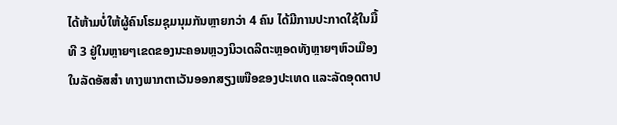ໄດ້ຫ້າມບໍ່ໃຫ້ຜູ້ຄົນໂຮມຊຸມນຸມກັນຫຼາຍກວ່າ 4 ຄົນ ໄດ້ມີການປະກາດໃຊ້ໃນມື້ທີ 3 ຢູ່ໃນຫຼາຍໆເຂດຂອງນະຄອນຫຼວງນິວເດລີຕະຫຼອດທັງຫຼາຍໆຫົວເມືອງໃນລັດອັສສຳ ທາງພາກຕາເວັນອອກສຽງເໜືອຂອງປະເທດ ແລະລັດອຸດຕາປ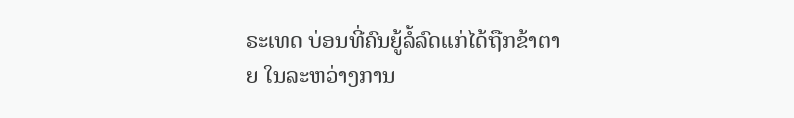ຣະເທດ ບ່ອນທີ່ຄົນຍູ້ລໍ້ລົດແກ່ໄດ້ຖືກຂ້າຕາຍ ໃນລະຫວ່າງການ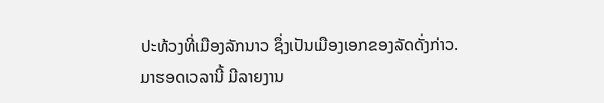ປະທ້ວງທີ່ເມືອງລັກນາວ ຊຶ່ງເປັນເມືອງເອກຂອງລັດດັ່ງກ່າວ.
ມາຮອດເວລານີ້ ມີລາຍງານ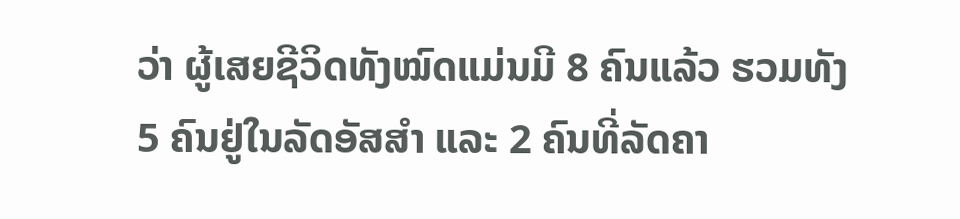ວ່າ ຜູ້ເສຍຊີວິດທັງໝົດແມ່ນມີ 8 ຄົນແລ້ວ ຮວມທັງ 5 ຄົນຢູ່ໃນລັດອັສສຳ ແລະ 2 ຄົນທີ່ລັດຄາ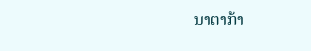ນາຕາກ້າ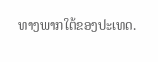ທາງພາກໃຕ້ຂອງປະເທດ.